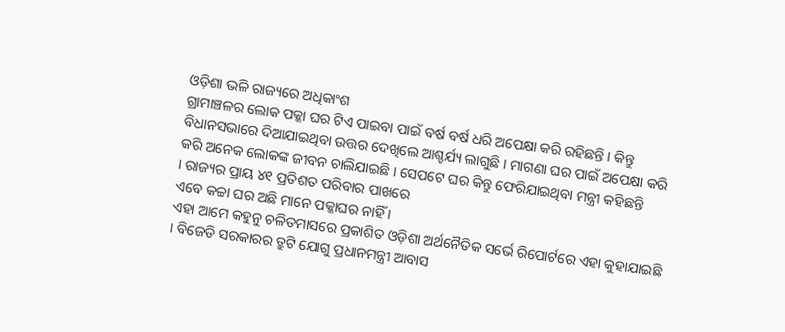ଓଡ଼ିଶା ଭଳି ରାଜ୍ୟରେ ଅଧିକାଂଶ
ଗ୍ରାମାଞ୍ଚଳର ଲୋକ ପକ୍କା ଘର ଟିଏ ପାଇବା ପାଇଁ ବର୍ଷ ବର୍ଷ ଧରି ଅପେକ୍ଷା କରି ରହିଛନ୍ତି । କିନ୍ତୁ
ବିଧାନସଭାରେ ଦିଆଯାଇଥିବା ଉତ୍ତର ଦେଖିଲେ ଆଶ୍ଚର୍ଯ୍ୟ ଲାଗୁଛି । ମାଗଣା ଘର ପାଇଁ ଅପେକ୍ଷା କରି
କରି ଅନେକ ଲୋକଙ୍କ ଜୀବନ ଚାଲିଯାଇଛି । ସେପଟେ ଘର କିନ୍ତୁ ଫେରିଯାଇଥିବା ମନ୍ତ୍ରୀ କହିଛନ୍ତି
। ରାଜ୍ୟର ପ୍ରାୟ ୪୧ ପ୍ରତିଶତ ପରିବାର ପାଖରେ
ଏବେ କଚ୍ଚା ଘର ଅଛି ମାନେ ପକ୍କାଘର ନାହିଁ ।
ଏହା ଆମେ କହୁନୁ ଚଳିତମାସରେ ପ୍ରକାଶିତ ଓଡ଼ିଶା ଅର୍ଥନୈତିକ ସର୍ଭେ ରିପୋର୍ଟରେ ଏହା କୁହାଯାଇଛି
। ବିଜେଡି ସରକାରର ତ୍ରୁଟି ଯୋଗୁ ପ୍ରଧାନମନ୍ତ୍ରୀ ଆବାସ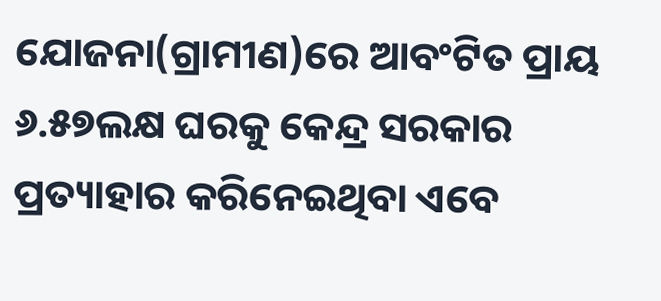ଯୋଜନା(ଗ୍ରାମୀଣ)ରେ ଆବଂଟିତ ପ୍ରାୟ
୬.୫୭ଲକ୍ଷ ଘରକୁ କେନ୍ଦ୍ର ସରକାର ପ୍ରତ୍ୟାହାର କରିନେଇଥିବା ଏବେ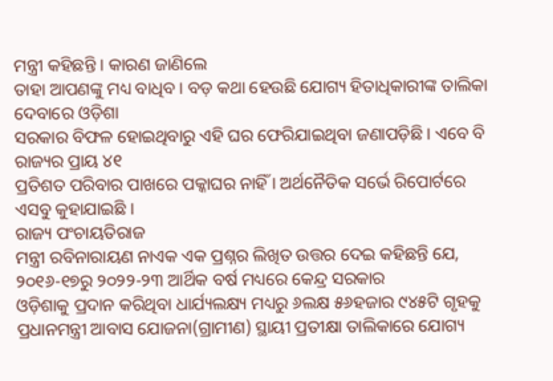ମନ୍ତ୍ରୀ କହିଛନ୍ତି । କାରଣ ଜାଣିଲେ
ତାହା ଆପଣଙ୍କୁ ମଧ୍ୟ ବାଧିବ । ବଡ଼ କଥା ହେଉଛି ଯୋଗ୍ୟ ହିତାଧିକାରୀଙ୍କ ତାଲିକା ଦେବାରେ ଓଡ଼ିଶା
ସରକାର ବିଫଳ ହୋଇଥିବାରୁ ଏହି ଘର ଫେରିଯାଇଥିବା ଜଣାପଡ଼ିଛି । ଏବେ ବି ରାଜ୍ୟର ପ୍ରାୟ ୪୧
ପ୍ରତିଶତ ପରିବାର ପାଖରେ ପକ୍କାଘର ନାହିଁ । ଅର୍ଥନୈତିକ ସର୍ଭେ ରିପୋର୍ଟରେ ଏସବୁ କୁହାଯାଇଛି ।
ରାଜ୍ୟ ପଂଚାୟତିରାଜ
ମନ୍ତ୍ରୀ ରବିନାରାୟଣ ନାଏକ ଏକ ପ୍ରଶ୍ନର ଲିଖିତ ଉତ୍ତର ଦେଇ କହିଛନ୍ତି ଯେ, ୨୦୧୬-୧୭ରୁ ୨୦୨୨-୨୩ ଆର୍ଥିକ ବର୍ଷ ମଧ୍ୟରେ କେନ୍ଦ୍ର ସରକାର
ଓଡ଼ିଶାକୁ ପ୍ରଦାନ କରିଥିବା ଧାର୍ଯ୍ୟଲକ୍ଷ୍ୟ ମଧ୍ୟରୁ ୬ଲକ୍ଷ ୫୬ହଜାର ୯୪୫ଟି ଗୃହକୁ
ପ୍ରଧାନମନ୍ତ୍ରୀ ଆବାସ ଯୋଜନା(ଗ୍ରାମୀଣ) ସ୍ଥାୟୀ ପ୍ରତୀକ୍ଷା ତାଲିକାରେ ଯୋଗ୍ୟ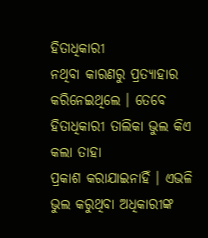ହିତାଧିକାରୀ
ନଥିବା କାରଣରୁ ପ୍ରତ୍ୟାହାର କରିନେଇଥିଲେ । ତେବେ ହିତାଧିକାରୀ ତାଲିକା ଭୁଲ କିଏ କଲା ତାହା
ପ୍ରକାଶ କରାଯାଇନାହିଁ । ଏଭଳି ଭୁଲ କରୁଥିବା ଅଧିକାରୀଙ୍କ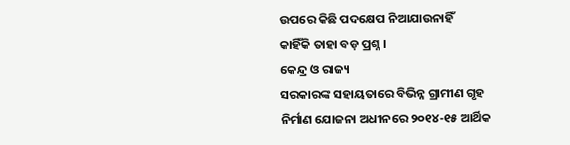ଉପରେ କିଛି ପଦକ୍ଷେପ ନିଆଯାଉନାହିଁ
କାହିଁକି ତାହା ବଡ଼ ପ୍ରଶ୍ନ ।
କେନ୍ଦ୍ର ଓ ରାଜ୍ୟ
ସରକାରଙ୍କ ସହାୟତାରେ ବିଭିନ୍ନ ଗ୍ରାମୀଣ ଗୃହ ନିର୍ମାଣ ଯୋଜନା ଅଧୀନରେ ୨୦୧୪-୧୫ ଆର୍ଥିକ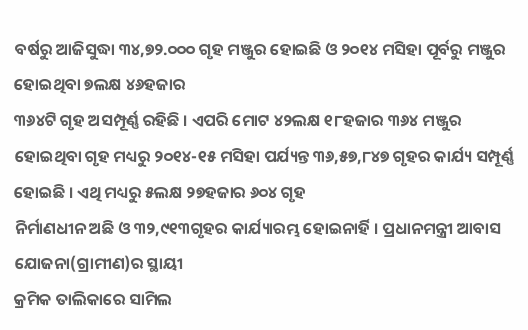ବର୍ଷରୁ ଆଜିସୁଦ୍ଧା ୩୪,୭୨.୦୦୦ ଗୃହ ମଞ୍ଜୁର ହୋଇଛି ଓ ୨୦୧୪ ମସିହା ପୂର୍ବରୁ ମଞ୍ଜୁର ହୋଇଥିବା ୭ଲକ୍ଷ ୪୬ହଜାର
୩୬୪ଟି ଗୃହ ଅସମ୍ପୂର୍ଣ୍ଣ ରହିଛି । ଏପରି ମୋଟ ୪୨ଲକ୍ଷ ୧୮ହଜାର ୩୬୪ ମଞ୍ଜୁର ହୋଇଥିବା ଗୃହ ମଧ୍ୟରୁ ୨୦୧୪-୧୫ ମସିହା ପର୍ଯ୍ୟନ୍ତ ୩୬,୫୭,୮୪୭ ଗୃହର କାର୍ଯ୍ୟ ସମ୍ପୂର୍ଣ୍ଣ ହୋଇଛି । ଏଥି ମଧ୍ୟରୁ ୫ଲକ୍ଷ ୨୭ହଜାର ୬୦୪ ଗୃହ
ନିର୍ମାଣଧୀନ ଅଛି ଓ ୩୨,୯୧୩ଗୃହର କାର୍ଯ୍ୟାରମ୍ଭ ହୋଇନାର୍ହି । ପ୍ରଧାନମନ୍ତ୍ରୀ ଆବାସ ଯୋଜନା(ଗ୍ରାମୀଣ)ର ସ୍ଥାୟୀ
କ୍ରମିକ ତାଲିକାରେ ସାମିଲ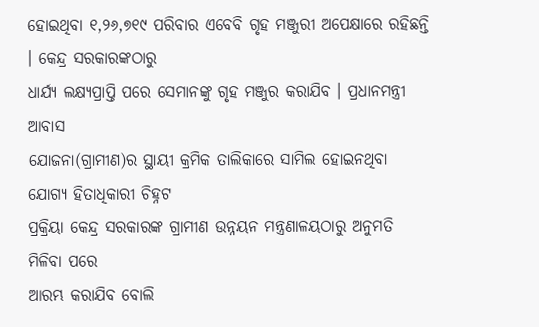ହୋଇଥିବା ୧,୨୬,୭୧୯ ପରିବାର ଏବେବି ଗୃହ ମଞ୍ଜୁରୀ ଅପେକ୍ଷାରେ ରହିଛନ୍ତି । କେନ୍ଦ୍ର ସରକାରଙ୍କଠାରୁ
ଧାର୍ଯ୍ୟ ଲକ୍ଷ୍ୟପ୍ରାପ୍ତି ପରେ ସେମାନଙ୍କୁ ଗୃହ ମଞ୍ଜୁର କରାଯିବ । ପ୍ରଧାନମନ୍ତ୍ରୀ ଆବାସ
ଯୋଜନା(ଗ୍ରାମୀଣ)ର ସ୍ଥାୟୀ କ୍ରମିକ ତାଲିକାରେ ସାମିଲ ହୋଇନଥିବା ଯୋଗ୍ୟ ହିତାଧିକାରୀ ଚିହ୍ନଟ
ପ୍ରକ୍ରିୟା କେନ୍ଦ୍ର ସରକାରଙ୍କ ଗ୍ରାମୀଣ ଉନ୍ନୟନ ମନ୍ତ୍ରଣାଳୟଠାରୁ ଅନୁମତି ମିଳିବା ପରେ
ଆରମ୍ଭ କରାଯିବ ବୋଲି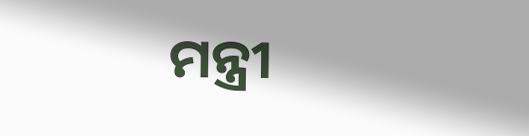ମନ୍ତ୍ରୀ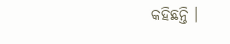କହିଛନ୍ତି ।